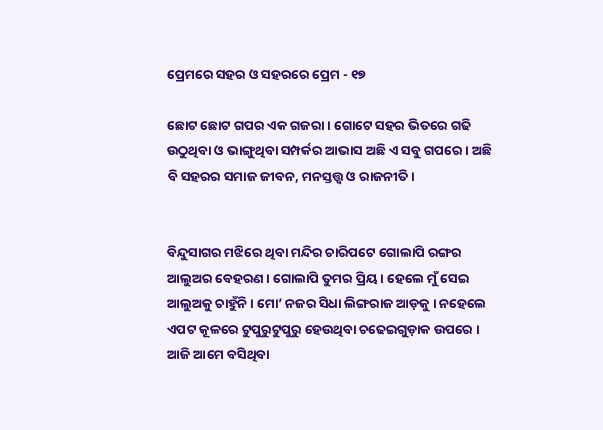ପ୍ରେମରେ ସହର ଓ ସହରରେ ପ୍ରେମ - ୧୭

ଛୋଟ ଛୋଟ ଗପର ଏକ ଗଜରା । ଗୋଟେ ସହର ଭିତରେ ଗଢି ଉଠୁଥିବା ଓ ଭାଙ୍ଗୁଥିବା ସମ୍ପର୍କର ଆଭାସ ଅଛି ଏ ସବୁ ଗପରେ । ଅଛି ବି ସହରର ସମାଜ ଜୀବନ, ମନସ୍ତତ୍ତ୍ଵ ଓ ରାଜନୀତି ।


ବିନ୍ଦୁସାଗର ମଝିରେ ଥିବା ମନ୍ଦିର ଚାରିପଟେ ଗୋଲାପି ରଙ୍ଗର ଆଲୁଅର ବେହରଣ । ଗୋଲାପି ତୁମର ପ୍ରିୟ । ହେଲେ ମୁଁ ସେଇ ଆଲୁଅକୁ ଚାହୁଁନି । ମୋ’ ନଜର ସିଧା ଲିଙ୍ଗରାଜ ଆଡ଼କୁ । ନହେଲେ ଏପଟ କୂଳରେ ଟୁପୁରୁଟୁପୁରୁ ହେଉଥିବା ଚଢେଇଗୁଡ଼ାକ ଉପରେ । ଆଜି ଆମେ ବସିଥିବା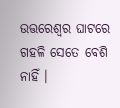ଉତ୍ତରେଶ୍ୱର ଘାଟରେ ଗହଳି ସେତେ ବେଶି ନାହିଁ ।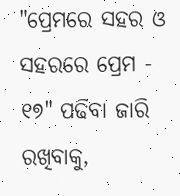"ପ୍ରେମରେ ସହର ଓ ସହରରେ ପ୍ରେମ - ୧୭" ପଢିବା ଜାରି ରଖିବାକୁ,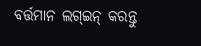ବର୍ତ୍ତମାନ ଲଗ୍ଇନ୍ କରନ୍ତୁ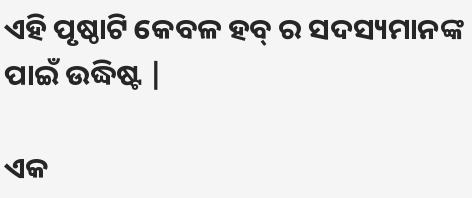ଏହି ପୃଷ୍ଠାଟି କେବଳ ହବ୍ ର ସଦସ୍ୟମାନଙ୍କ ପାଇଁ ଉଦ୍ଧିଷ୍ଟ |

ଏକ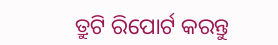ତ୍ରୁଟି ରିପୋର୍ଟ କରନ୍ତୁ